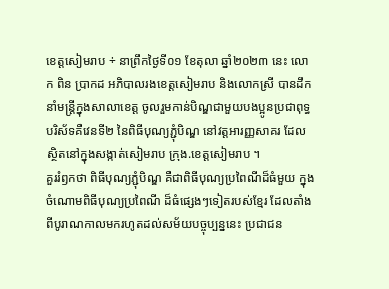ខេត្តសៀមរាប ÷ នាព្រឹកថ្ងៃទី០១ ខែតុលា ឆ្នាំ២០២៣ នេះ លោក ពិន ប្រាកដ អភិបាលរងខេត្តសៀមរាប និងលោកស្រី បានដឹកនាំមន្ត្រីក្នុងសាលាខេត្ត ចូលរួមកាន់បិណ្ឌជាមួយបងប្អូនប្រជាពុទ្ធបរិស័ទគឺវេនទី២ នៃពិធីបុណ្យភ្ជុំបិណ្ឌ នៅវត្តអារញ្ញសាគរ ដែលស្ថិតនៅក្នុងសង្កាត់សៀមរាប ក្រុង.ខេត្តសៀមរាប ។
គួររំឭកថា ពិធីបុណ្យភ្ជុំបិណ្ឌ គឺជាពិធីបុណ្យប្រពៃណីដ៏ធំមួយ ក្នុងចំណោមពិធីបុណ្យប្រពៃណី ដ៏ធំផ្សេងៗទៀតរបស់ខ្មែរ ដែលតាំងពីបូរាណកាលមករហូតដល់សម័យបច្ចុប្បន្ននេះ ប្រជាជន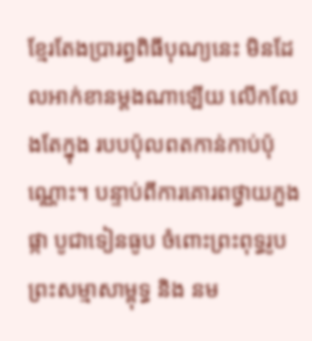ខ្មែរតែងប្រារព្ធពិធីបុណ្យនេះ មិនដែលអាក់ខានម្តងណាឡើយ លើកលែងតែក្នុង របបប៉ុលពតកាន់កាប់ប៉ុណ្ណោះ។ បន្ទាប់ពីការគោរពថ្វាយភួងផ្កា បូជាទៀនធូប ចំពោះព្រះពុទ្ធរូបព្រះសម្មាសាម្ពុទ្ធ និង នម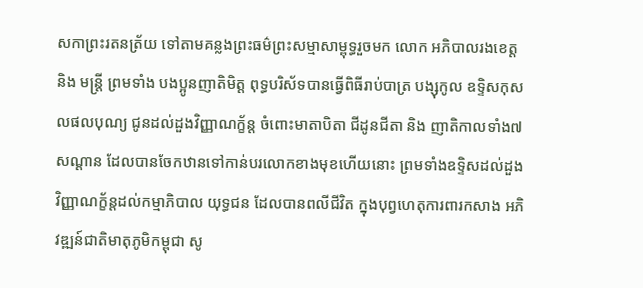សកាព្រះរតនត្រ័យ ទៅតាមគន្លងព្រះធម៌ព្រះសម្មាសាម្ពុទ្ធរួចមក លោក អភិបាលរងខេត្ត និង មន្ត្រី ព្រមទាំង បងប្អូនញាតិមិត្ត ពុទ្ធបរិស័ទបានធ្វើពិធីរាប់បាត្រ បង្សុកូល ឧទ្ទិសកុសលផលបុណ្យ ជូនដល់ដួងវិញ្ញាណក្ខ័ន្ត ចំពោះមាតាបិតា ជីដូនជីតា និង ញាតិកាលទាំង៧សណ្តាន ដែលបានចែកឋានទៅកាន់បរលោកខាងមុខហើយនោះ ព្រមទាំងឧទ្ទិសដល់ដួងវិញ្ញាណក្ខ័ន្តដល់កម្មាភិបាល យុទ្ធជន ដែលបានពលីជីវិត ក្នុងបុព្វហេតុការពារកសាង អភិវឌ្ឍន៍ជាតិមាតុភូមិកម្ពុជា សូ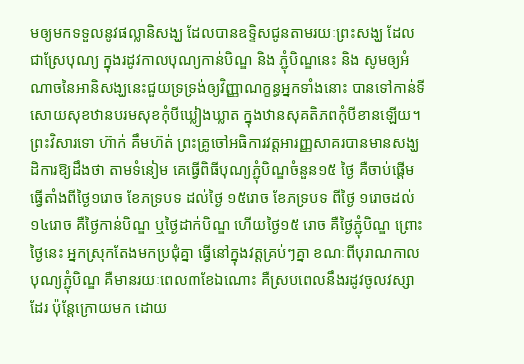មឲ្យមកទទួលនូវផល្លានិសង្ឃ ដែលបានឧទ្ទិសជូនតាមរយៈព្រះសង្ឃ ដែលជាស្រែបុណ្យ ក្នុងរដូវកាលបុណ្យកាន់បិណ្ឌ និង ភ្ជុំបិណ្ឌនេះ និង សូមឲ្យអំណាចនៃអានិសង្ឃនេះជួយទ្រទ្រង់ឲ្យវិញ្ញាណក្ខន្ធអ្នកទាំងនោះ បានទៅកាន់ទីសោយសុខឋានបរមសុខកុំបីឃ្លៀងឃ្លាត ក្នុងឋានសុគតិភពកុំបីខានឡើយ។
ព្រះវិសារទោ ហ៊ាក់ គឹមហ៊ត់ ព្រះគ្រូចៅអធិការវត្តអារញ្ញសាគរបានមានសង្ឃដិការឱ្យដឹងថា តាមទំនៀម គេធ្វើពិធីបុណ្យភ្ជុំបិណ្ឌចំនួន១៥ ថ្ងៃ គឺចាប់ផ្តើមធ្វើតាំងពីថ្ងៃ១រោច ខែភទ្របទ ដល់ថ្ងៃ ១៥រោច ខែភទ្របទ ពីថ្ងៃ ១រោចដល់១៤រោច គឺថ្ងៃកាន់បិណ្ឌ ឬថ្ងៃដាក់បិណ្ឌ ហើយថ្ងៃ១៥ រោច គឺថ្ងៃភ្ជុំបិណ្ឌ ព្រោះថ្ងៃនេះ អ្នកស្រុកតែងមកប្រជុំគ្នា ធ្វើនៅក្នុងវត្តគ្រប់ៗគ្នា ខណៈពីបុរាណកាល បុណ្យភ្ជុំបិណ្ឌ គឺមានរយៈពេល៣ខែឯណោះ គឺស្របពេលនឹងរដូវចូលវស្សាដែរ ប៉ុន្តែក្រោយមក ដោយ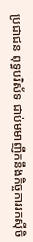ប្រជាជន ពុទ្ធបរិស័ទ ជាប់មមាញឹកនឹងកិច្ចការរកស៊ីចិ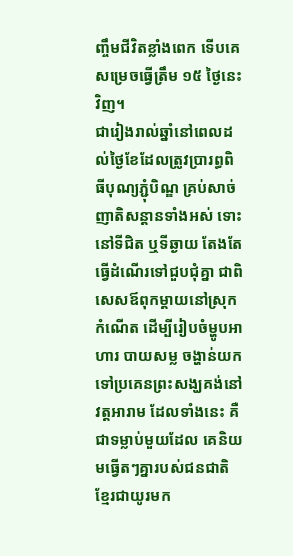ញ្ចឹមជីវិតខ្លាំងពេក ទើបគេសម្រេចធ្វើត្រឹម ១៥ ថ្ងៃនេះវិញ។
ជារៀងរាល់ឆ្នាំនៅពេលដល់ថ្ងៃខែដែលត្រូវប្រារព្ធពិធីបុណ្យភ្ជុំបិណ្ឌ គ្រប់សាច់ញាតិសន្ដានទាំងអស់ ទោះនៅទីជិត ឬទីឆ្ងាយ តែងតែធ្វើដំណើរទៅជួបជុំគ្នា ជាពិសេសឪពុកម្ដាយនៅស្រុកកំណើត ដើម្បីរៀបចំម្ហូបអាហារ បាយសម្ល ចង្ហាន់យកទៅប្រគេនព្រះសង្ឃគង់នៅវត្តអារាម ដែលទាំងនេះ គឺជាទម្លាប់មួយដែល គេនិយមធ្វើតៗគ្នារបស់ជនជាតិខ្មែរជាយូរមក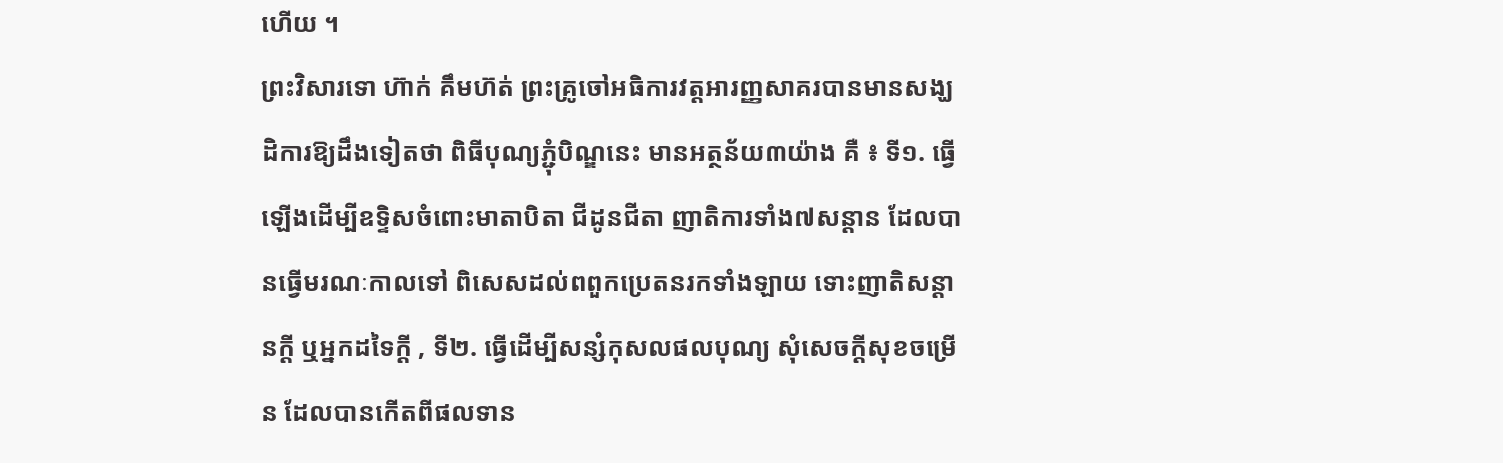ហើយ ។
ព្រះវិសារទោ ហ៊ាក់ គឹមហ៊ត់ ព្រះគ្រូចៅអធិការវត្តអារញ្ញសាគរបានមានសង្ឃដិការឱ្យដឹងទៀតថា ពិធីបុណ្យភ្ជុំបិណ្ឌនេះ មានអត្ថន័យ៣យ៉ាង គឺ ៖ ទី១. ធ្វើឡើងដើម្បីឧទ្ទិសចំពោះមាតាបិតា ជីដូនជីតា ញាតិការទាំង៧សន្ដាន ដែលបានធ្វើមរណៈកាលទៅ ពិសេសដល់ពពួកប្រេតនរកទាំងឡាយ ទោះញាតិសន្ដានក្ដី ឬអ្នកដទៃក្ដី , ទី២. ធ្វើដើម្បីសន្សំកុសលផលបុណ្យ សុំសេចក្ដីសុខចម្រើន ដែលបានកើតពីផលទាន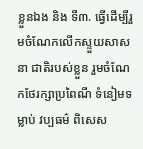ខ្លួនឯង និង ទី៣. ធ្វើដើម្បីរួមចំណែកលើកស្ទួយសាសនា ជាតិរបស់ខ្លួន រួមចំណែកថែរក្សាប្រពៃណី ទំនៀមទម្លាប់ វប្បធម៌ ពិសេស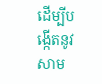ដើម្បីបង្កើតនូវសាម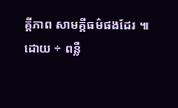គ្គីភាព សាមគ្គីធម៌ផងដែរ ៕
ដោយ ÷ ពន្លឺ